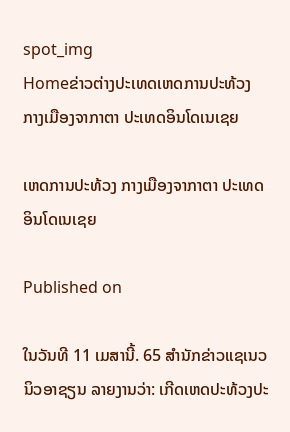spot_img
Homeຂ່າວຕ່າງປະເທດເຫດການປະທ້ວງ ກາງເມືອງຈາກາຕາ ປະເທດອິນໂດເນເຊຍ

ເຫດການປະທ້ວງ ກາງເມືອງຈາກາຕາ ປະເທດອິນໂດເນເຊຍ

Published on

ໃນວັນທີ 11 ເມສານີ້. 65 ສຳນັກຂ່າວແຊເນວ ນິວອາຊຽນ ລາຍງານວ່າ: ເກີດເຫດປະທ້ວງປະ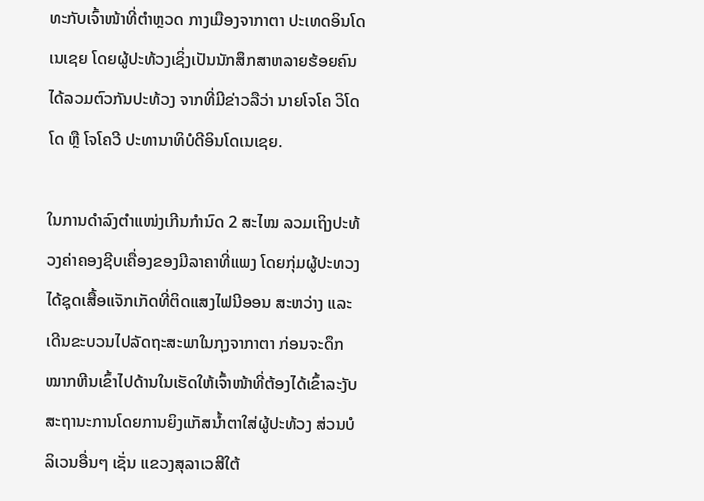ທະກັບເຈົ້າໜ້າທີ່ຕຳຫຼວດ ກາງເມືອງຈາກາຕາ ປະເທດອິນໂດເນເຊຍ ໂດຍຜູ້ປະທ້ວງເຊິ່ງເປັນນັກສຶກສາຫລາຍຮ້ອຍຄົນ ໄດ້ລວມຕົວກັນປະທ້ວງ ຈາກທີ່ມີຂ່າວລືວ່າ ນາຍໂຈໂຄ ວິໂດໂດ ຫຼື ໂຈໂຄວີ ປະທານາທິບໍດີອິນໂດເນເຊຍ.

ໃນການດຳລົງຕຳແໜ່ງເກີນກຳນົດ 2 ສະໄໝ ລວມເຖິງປະທ້ວງຄ່າຄອງຊີບເຄື່ອງຂອງມີລາຄາທີ່ແພງ ໂດຍກຸ່ມຜູ້ປະທວງໄດ້ຊຸດເສື້ອແຈັກເກັດທີ່ຕິດແສງໄຟນີອອນ ສະຫວ່າງ ແລະ ເດີນຂະບວນໄປລັດຖະສະພາໃນກຸງຈາກາຕາ ກ່ອນຈະດຶກໝາກຫີນເຂົ້າໄປດ້ານໃນເຮັດໃຫ້ເຈົ້າໜ້າທີ່ຕ້ອງໄດ້ເຂົ້າລະງັບສະຖານະການໂດຍການຍິງແກັສນ້ຳຕາໃສ່ຜູ້ປະທ້ວງ ສ່ວນບໍລິເວນອື່ນໆ ເຊັ່ນ ແຂວງສຸລາເວສີໃຕ້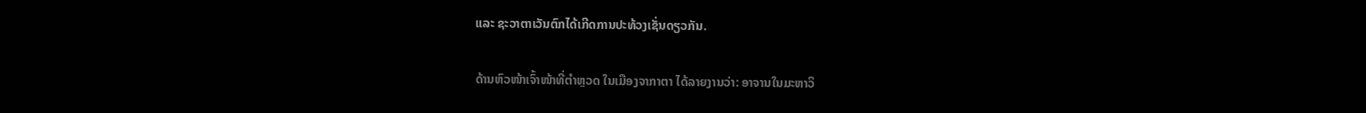ແລະ ຊະວາຕາເວັນຕົກໄດ້ເກີດການປະທ້ວງເຊັ່ນດຽວກັນ.

ດ້ານຫົວໜ້າເຈົ້າໜ້າທີ່ຕຳຫຼວດ ໃນເມືອງຈາກາຕາ ໄດ້ລາຍງານວ່າ: ອາຈານໃນມະຫາວິ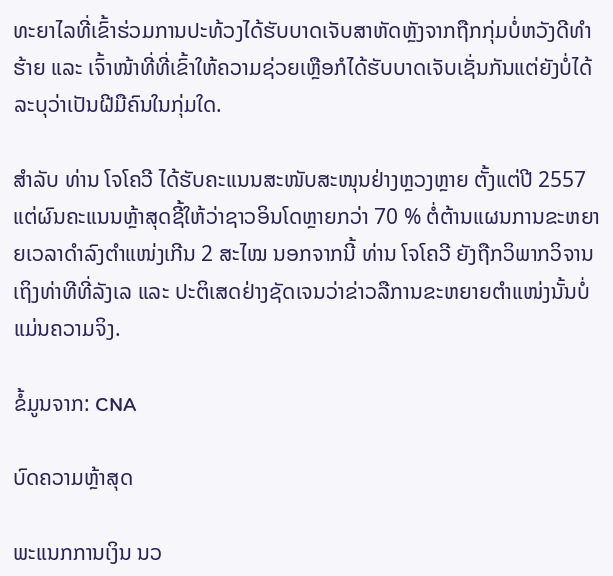ທະຍາໄລທີ່ເຂົ້າຮ່ວມການປະທ້ວງໄດ້ຮັບບາດເຈັບສາຫັດຫຼັງຈາກຖືກກຸ່ມບໍ່ຫວັງດີທຳຮ້າຍ ແລະ ເຈົ້າໜ້າທີ່ທີ່ເຂົ້າໃຫ້ຄວາມຊ່ວຍເຫຼືອກໍໄດ້ຮັບບາດເຈັບເຊັ່ນກັນແຕ່ຍັງບໍ່ໄດ້ລະບຸວ່າເປັນຝີມືຄົນໃນກຸ່ມໃດ.

ສຳລັບ ທ່ານ ໂຈໂຄວີ ໄດ້ຮັບຄະແນນສະໜັບສະໜຸນຢ່າງຫຼວງຫຼາຍ ຕັ້ງແຕ່ປີ 2557 ແຕ່ຜົນຄະແນນຫຼ້າສຸດຊີ້ໃຫ້ວ່າຊາວອິນໂດຫຼາຍກວ່າ 70 % ຕໍ່ຕ້ານແຜນການຂະຫຍາຍເວລາດຳລົງຕຳແໜ່ງເກີນ 2 ສະໄໝ ນອກຈາກນີ້ ທ່ານ ໂຈໂຄວີ ຍັງຖືກວິພາກວິຈານ ເຖິງທ່າທີທີ່ລັງເລ ແລະ ປະຕິເສດຢ່າງຊັດເຈນວ່າຂ່າວລືການຂະຫຍາຍຕຳແໜ່ງນັ້ນບໍ່ແມ່ນຄວາມຈິງ.

ຂໍ້ມູນຈາກ: CNA

ບົດຄວາມຫຼ້າສຸດ

ພະແນກການເງິນ ນວ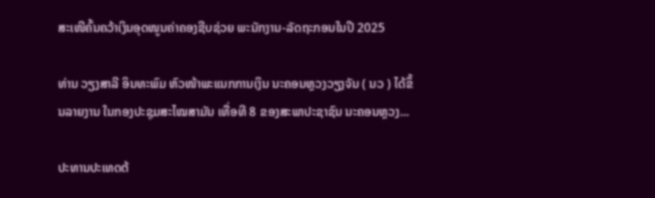ສະເໜີຄົ້ນຄວ້າເງິນອຸດໜູນຄ່າຄອງຊີບຊ່ວຍ ພະນັກງານ-ລັດຖະກອນໃນປີ 2025

ທ່ານ ວຽງສາລີ ອິນທະພົມ ຫົວໜ້າພະແນກການເງິນ ນະຄອນຫຼວງວຽງຈັນ ( ນວ ) ໄດ້ຂຶ້ນລາຍງານ ໃນກອງປະຊຸມສະໄໝສາມັນ ເທື່ອທີ 8 ຂອງສະພາປະຊາຊົນ ນະຄອນຫຼວງ...

ປະທານປະເທດຕ້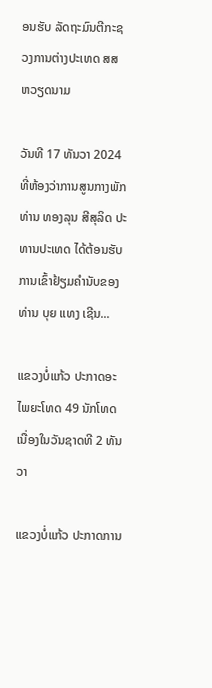ອນຮັບ ລັດຖະມົນຕີກະຊວງການຕ່າງປະເທດ ສສ ຫວຽດນາມ

ວັນທີ 17 ທັນວາ 2024 ທີ່ຫ້ອງວ່າການສູນກາງພັກ ທ່ານ ທອງລຸນ ສີສຸລິດ ປະທານປະເທດ ໄດ້ຕ້ອນຮັບການເຂົ້າຢ້ຽມຄຳນັບຂອງ ທ່ານ ບຸຍ ແທງ ເຊີນ...

ແຂວງບໍ່ແກ້ວ ປະກາດອະໄພຍະໂທດ 49 ນັກໂທດ ເນື່ອງໃນວັນຊາດທີ 2 ທັນວາ

ແຂວງບໍ່ແກ້ວ ປະກາດການ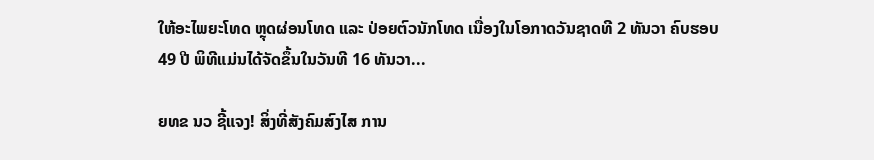ໃຫ້ອະໄພຍະໂທດ ຫຼຸດຜ່ອນໂທດ ແລະ ປ່ອຍຕົວນັກໂທດ ເນື່ອງໃນໂອກາດວັນຊາດທີ 2 ທັນວາ ຄົບຮອບ 49 ປີ ພິທີແມ່ນໄດ້ຈັດຂຶ້ນໃນວັນທີ 16 ທັນວາ...

ຍທຂ ນວ ຊີ້ແຈງ! ສິ່ງທີ່ສັງຄົມສົງໄສ ການ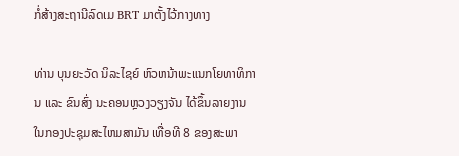ກໍ່ສ້າງສະຖານີລົດເມ BRT ມາຕັ້ງໄວ້ກາງທາງ

ທ່ານ ບຸນຍະວັດ ນິລະໄຊຍ໌ ຫົວຫນ້າພະແນກໂຍທາທິການ ແລະ ຂົນສົ່ງ ນະຄອນຫຼວງວຽງຈັນ ໄດ້ຂຶ້ນລາຍງານ ໃນກອງປະຊຸມສະໄຫມສາມັນ ເທື່ອທີ 8 ຂອງສະພາ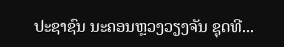ປະຊາຊົນ ນະຄອນຫຼວງວຽງຈັນ ຊຸດທີ...